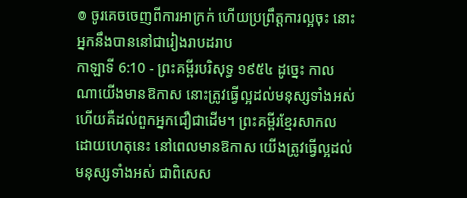៙ ចូរគេចចេញពីការអាក្រក់ ហើយប្រព្រឹត្តការល្អចុះ នោះអ្នកនឹងបាននៅជារៀងរាបដរាប
កាឡាទី 6:10 - ព្រះគម្ពីរបរិសុទ្ធ ១៩៥៤ ដូច្នេះ កាលណាយើងមានឱកាស នោះត្រូវធ្វើល្អដល់មនុស្សទាំងអស់ ហើយគឺដល់ពួកអ្នកជឿជាដើម។ ព្រះគម្ពីរខ្មែរសាកល ដោយហេតុនេះ នៅពេលមានឱកាស យើងត្រូវធ្វើល្អដល់មនុស្សទាំងអស់ ជាពិសេស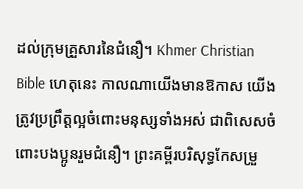ដល់ក្រុមគ្រួសារនៃជំនឿ។ Khmer Christian Bible ហេតុនេះ កាលណាយើងមានឱកាស យើងត្រូវប្រព្រឹត្ដល្អចំពោះមនុស្សទាំងអស់ ជាពិសេសចំពោះបងប្អូនរួមជំនឿ។ ព្រះគម្ពីរបរិសុទ្ធកែសម្រួ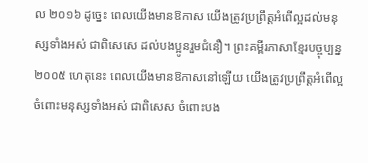ល ២០១៦ ដូច្នេះ ពេលយើងមានឱកាស យើងត្រូវប្រព្រឹត្តអំពើល្អដល់មនុស្សទាំងអស់ ជាពិសេសេ ដល់បងប្អូនរួមជំនឿ។ ព្រះគម្ពីរភាសាខ្មែរបច្ចុប្បន្ន ២០០៥ ហេតុនេះ ពេលយើងមានឱកាសនៅឡើយ យើងត្រូវប្រព្រឹត្តអំពើល្អចំពោះមនុស្សទាំងអស់ ជាពិសេស ចំពោះបង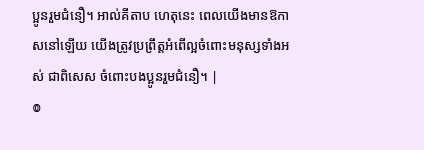ប្អូនរួមជំនឿ។ អាល់គីតាប ហេតុនេះ ពេលយើងមានឱកាសនៅឡើយ យើងត្រូវប្រព្រឹត្ដអំពើល្អចំពោះមនុស្សទាំងអស់ ជាពិសេស ចំពោះបងប្អូនរួមជំនឿ។ |
៙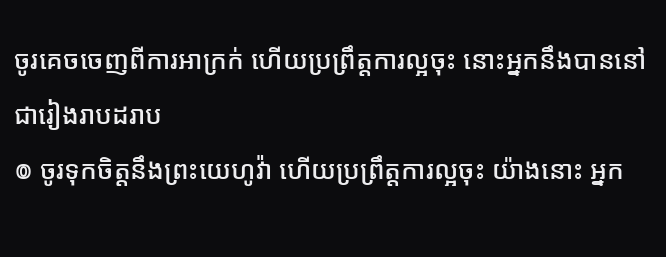ចូរគេចចេញពីការអាក្រក់ ហើយប្រព្រឹត្តការល្អចុះ នោះអ្នកនឹងបាននៅជារៀងរាបដរាប
៙ ចូរទុកចិត្តនឹងព្រះយេហូវ៉ា ហើយប្រព្រឹត្តការល្អចុះ យ៉ាងនោះ អ្នក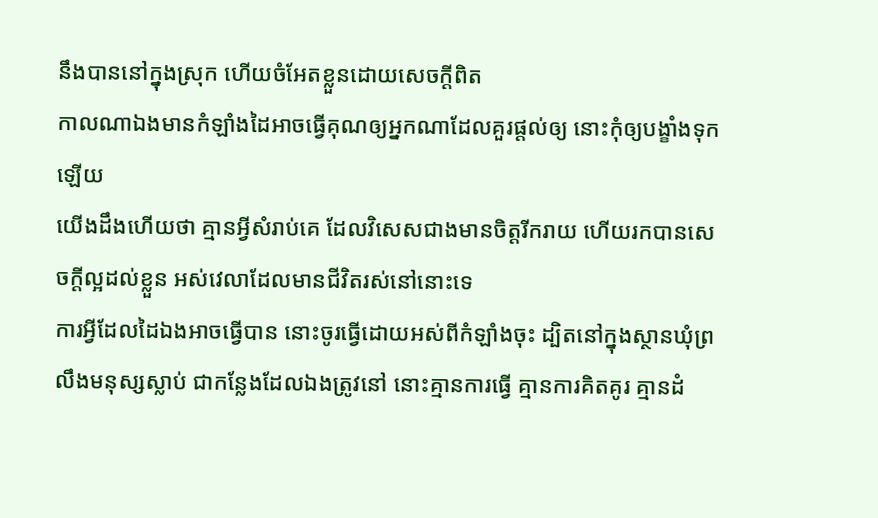នឹងបាននៅក្នុងស្រុក ហើយចំអែតខ្លួនដោយសេចក្ដីពិត
កាលណាឯងមានកំឡាំងដៃអាចធ្វើគុណឲ្យអ្នកណាដែលគួរផ្តល់ឲ្យ នោះកុំឲ្យបង្ខាំងទុកឡើយ
យើងដឹងហើយថា គ្មានអ្វីសំរាប់គេ ដែលវិសេសជាងមានចិត្តរីករាយ ហើយរកបានសេចក្ដីល្អដល់ខ្លួន អស់វេលាដែលមានជីវិតរស់នៅនោះទេ
ការអ្វីដែលដៃឯងអាចធ្វើបាន នោះចូរធ្វើដោយអស់ពីកំឡាំងចុះ ដ្បិតនៅក្នុងស្ថានឃុំព្រលឹងមនុស្សស្លាប់ ជាកន្លែងដែលឯងត្រូវនៅ នោះគ្មានការធ្វើ គ្មានការគិតគូរ គ្មានដំ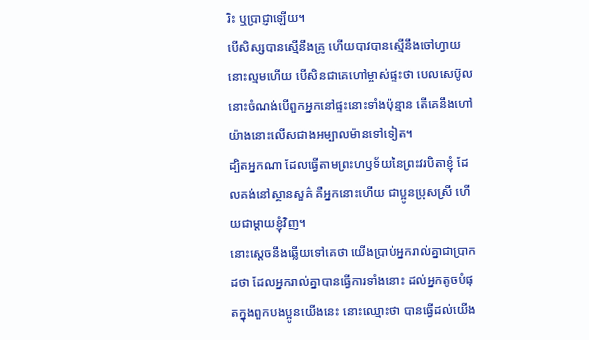រិះ ឬប្រាជ្ញាឡើយ។
បើសិស្សបានស្មើនឹងគ្រូ ហើយបាវបានស្មើនឹងចៅហ្វាយ នោះល្មមហើយ បើសិនជាគេហៅម្ចាស់ផ្ទះថា បេលសេប៊ូល នោះចំណង់បើពួកអ្នកនៅផ្ទះនោះទាំងប៉ុន្មាន តើគេនឹងហៅយ៉ាងនោះលើសជាងអម្បាលម៉ានទៅទៀត។
ដ្បិតអ្នកណា ដែលធ្វើតាមព្រះហឫទ័យនៃព្រះវរបិតាខ្ញុំ ដែលគង់នៅស្ថានសួគ៌ គឺអ្នកនោះហើយ ជាប្អូនប្រុសស្រី ហើយជាម្តាយខ្ញុំវិញ។
នោះស្តេចនឹងឆ្លើយទៅគេថា យើងប្រាប់អ្នករាល់គ្នាជាប្រាកដថា ដែលអ្នករាល់គ្នាបានធ្វើការទាំងនោះ ដល់អ្នកតូចបំផុតក្នុងពួកបងប្អូនយើងនេះ នោះឈ្មោះថា បានធ្វើដល់យើង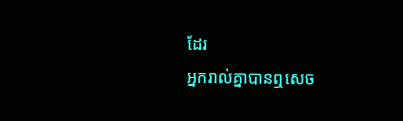ដែរ
អ្នករាល់គ្នាបានឮសេច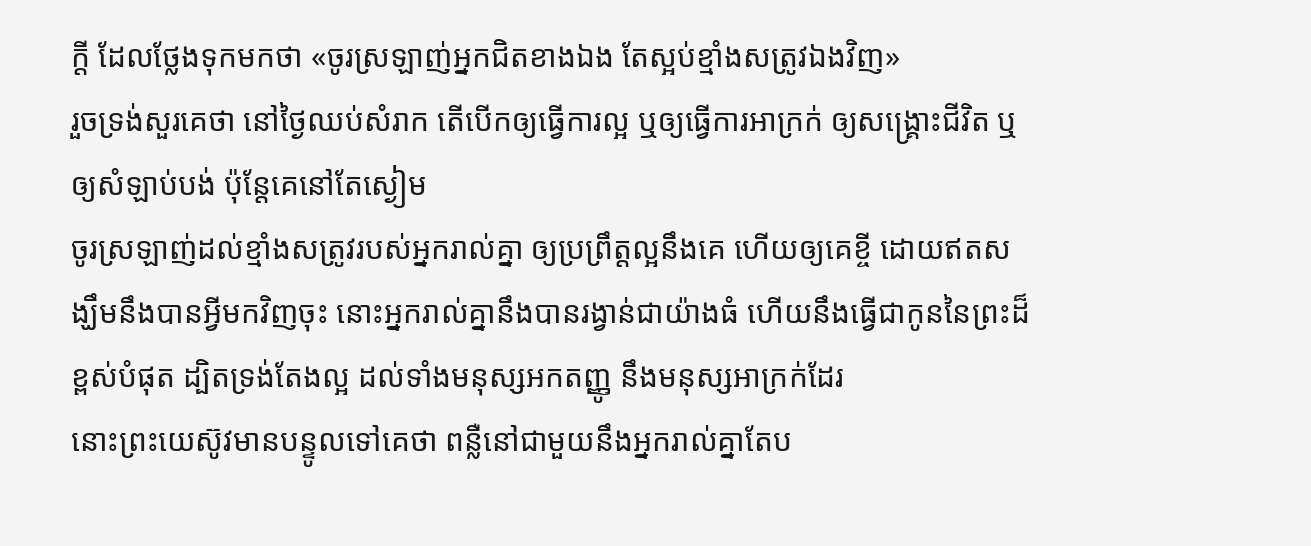ក្ដី ដែលថ្លែងទុកមកថា «ចូរស្រឡាញ់អ្នកជិតខាងឯង តែស្អប់ខ្មាំងសត្រូវឯងវិញ»
រួចទ្រង់សួរគេថា នៅថ្ងៃឈប់សំរាក តើបើកឲ្យធ្វើការល្អ ឬឲ្យធ្វើការអាក្រក់ ឲ្យសង្គ្រោះជីវិត ឬឲ្យសំឡាប់បង់ ប៉ុន្តែគេនៅតែស្ងៀម
ចូរស្រឡាញ់ដល់ខ្មាំងសត្រូវរបស់អ្នករាល់គ្នា ឲ្យប្រព្រឹត្តល្អនឹងគេ ហើយឲ្យគេខ្ចី ដោយឥតសង្ឃឹមនឹងបានអ្វីមកវិញចុះ នោះអ្នករាល់គ្នានឹងបានរង្វាន់ជាយ៉ាងធំ ហើយនឹងធ្វើជាកូននៃព្រះដ៏ខ្ពស់បំផុត ដ្បិតទ្រង់តែងល្អ ដល់ទាំងមនុស្សអកតញ្ញូ នឹងមនុស្សអាក្រក់ដែរ
នោះព្រះយេស៊ូវមានបន្ទូលទៅគេថា ពន្លឺនៅជាមួយនឹងអ្នករាល់គ្នាតែប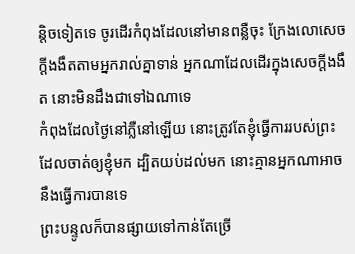ន្តិចទៀតទេ ចូរដើរកំពុងដែលនៅមានពន្លឺចុះ ក្រែងលោសេចក្ដីងងឹតតាមអ្នករាល់គ្នាទាន់ អ្នកណាដែលដើរក្នុងសេចក្ដីងងឹត នោះមិនដឹងជាទៅឯណាទេ
កំពុងដែលថ្ងៃនៅភ្លឺនៅឡើយ នោះត្រូវតែខ្ញុំធ្វើការរបស់ព្រះ ដែលចាត់ឲ្យខ្ញុំមក ដ្បិតយប់ដល់មក នោះគ្មានអ្នកណាអាចនឹងធ្វើការបានទេ
ព្រះបន្ទូលក៏បានផ្សាយទៅកាន់តែច្រើ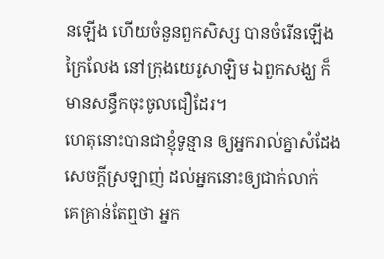នឡើង ហើយចំនួនពួកសិស្ស បានចំរើនឡើងក្រៃលែង នៅក្រុងយេរូសាឡិម ឯពួកសង្ឃ ក៏មានសន្ធឹកចុះចូលជឿដែរ។
ហេតុនោះបានជាខ្ញុំទូន្មាន ឲ្យអ្នករាល់គ្នាសំដែងសេចក្ដីស្រឡាញ់ ដល់អ្នកនោះឲ្យជាក់លាក់
គេគ្រាន់តែឮថា អ្នក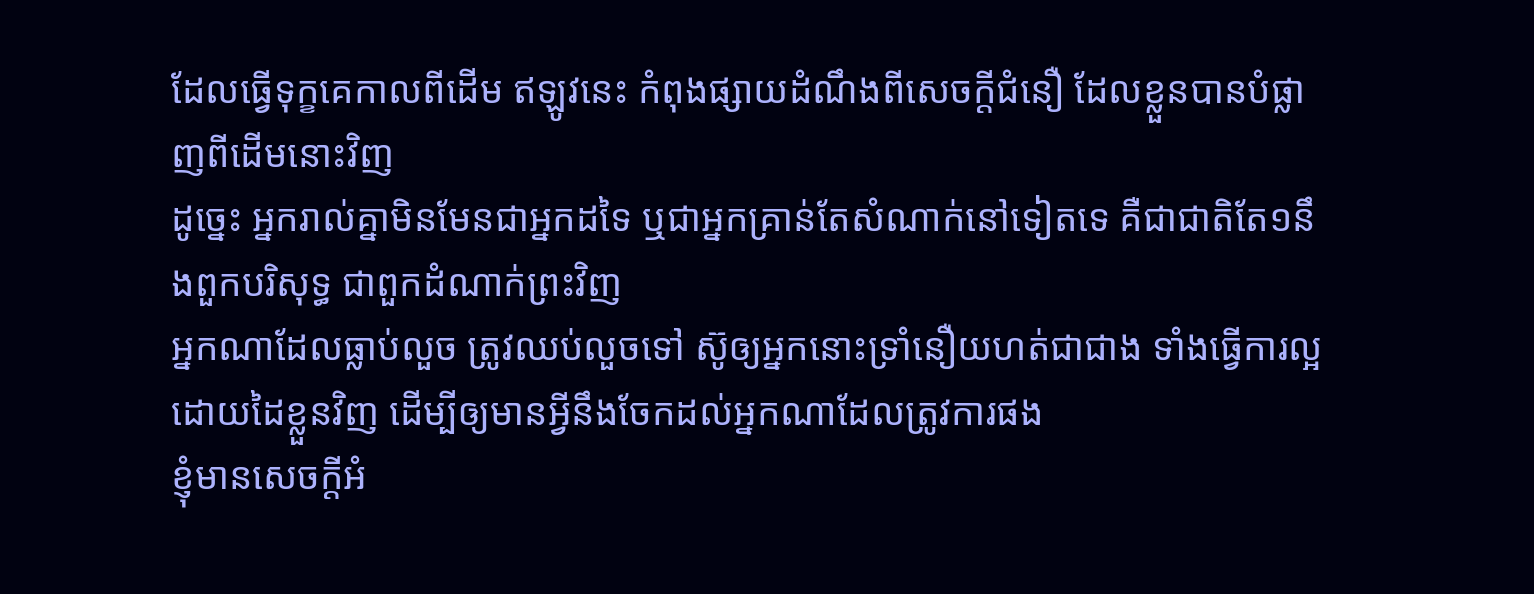ដែលធ្វើទុក្ខគេកាលពីដើម ឥឡូវនេះ កំពុងផ្សាយដំណឹងពីសេចក្ដីជំនឿ ដែលខ្លួនបានបំផ្លាញពីដើមនោះវិញ
ដូច្នេះ អ្នករាល់គ្នាមិនមែនជាអ្នកដទៃ ឬជាអ្នកគ្រាន់តែសំណាក់នៅទៀតទេ គឺជាជាតិតែ១នឹងពួកបរិសុទ្ធ ជាពួកដំណាក់ព្រះវិញ
អ្នកណាដែលធ្លាប់លួច ត្រូវឈប់លួចទៅ ស៊ូឲ្យអ្នកនោះទ្រាំនឿយហត់ជាជាង ទាំងធ្វើការល្អដោយដៃខ្លួនវិញ ដើម្បីឲ្យមានអ្វីនឹងចែកដល់អ្នកណាដែលត្រូវការផង
ខ្ញុំមានសេចក្ដីអំ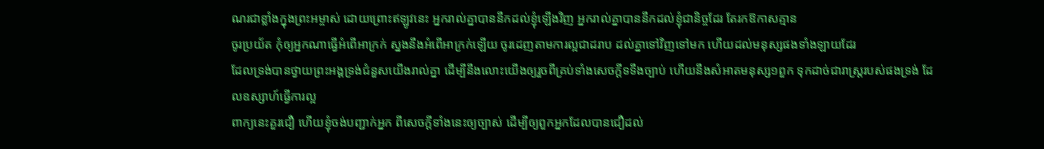ណរជាខ្លាំងក្នុងព្រះអម្ចាស់ ដោយព្រោះឥឡូវនេះ អ្នករាល់គ្នាបាននឹកដល់ខ្ញុំឡើងវិញ អ្នករាល់គ្នាបាននឹកដល់ខ្ញុំជានិច្ចដែរ តែរកឱកាសគ្មាន
ចូរប្រយ័ត កុំឲ្យអ្នកណាធ្វើអំពើអាក្រក់ ស្នងនឹងអំពើអាក្រក់ឡើយ ចូរដេញតាមការល្អជាដរាប ដល់គ្នាទៅវិញទៅមក ហើយដល់មនុស្សផងទាំងឡាយដែរ
ដែលទ្រង់បានថ្វាយព្រះអង្គទ្រង់ជំនួសយើងរាល់គ្នា ដើម្បីនឹងលោះយើងឲ្យរួចពីគ្រប់ទាំងសេចក្ដីទទឹងច្បាប់ ហើយនឹងសំអាតមនុស្ស១ពួក ទុកដាច់ជារាស្ត្ររបស់ផងទ្រង់ ដែលឧស្សាហ៍ធ្វើការល្អ
ពាក្យនេះគួរជឿ ហើយខ្ញុំចង់បញ្ជាក់អ្នក ពីសេចក្ដីទាំងនេះឲ្យច្បាស់ ដើម្បីឲ្យពួកអ្នកដែលបានជឿដល់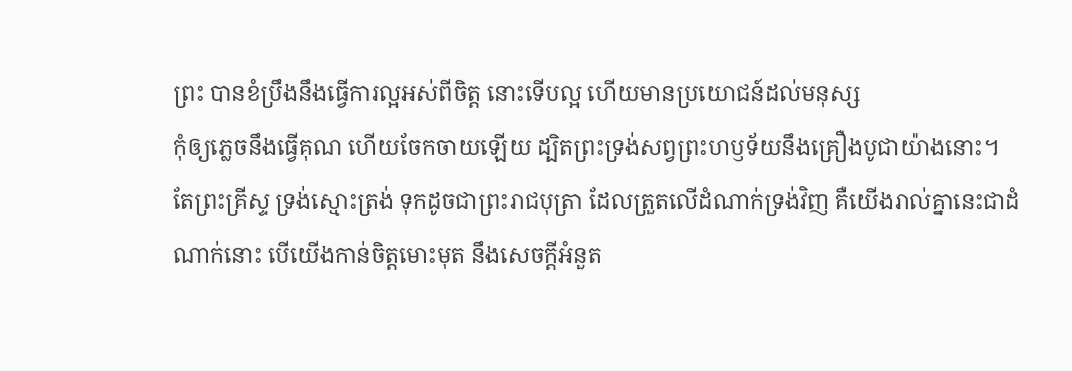ព្រះ បានខំប្រឹងនឹងធ្វើការល្អអស់ពីចិត្ត នោះទើបល្អ ហើយមានប្រយោជន៍ដល់មនុស្ស
កុំឲ្យភ្លេចនឹងធ្វើគុណ ហើយចែកចាយឡើយ ដ្បិតព្រះទ្រង់សព្វព្រះហឫទ័យនឹងគ្រឿងបូជាយ៉ាងនោះ។
តែព្រះគ្រីស្ទ ទ្រង់ស្មោះត្រង់ ទុកដូចជាព្រះរាជបុត្រា ដែលត្រួតលើដំណាក់ទ្រង់វិញ គឺយើងរាល់គ្នានេះជាដំណាក់នោះ បើយើងកាន់ចិត្តមោះមុត នឹងសេចក្ដីអំនួត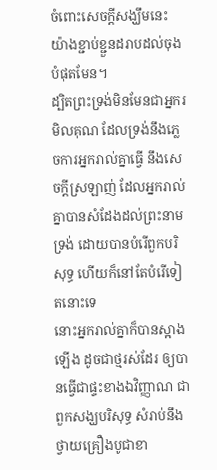ចំពោះសេចក្ដីសង្ឃឹមនេះ យ៉ាងខ្ជាប់ខ្ជួនដរាបដល់ចុងបំផុតមែន។
ដ្បិតព្រះទ្រង់មិនមែនជាអ្នករមិលគុណ ដែលទ្រង់នឹងភ្លេចការអ្នករាល់គ្នាធ្វើ នឹងសេចក្ដីស្រឡាញ់ ដែលអ្នករាល់គ្នាបានសំដែងដល់ព្រះនាមទ្រង់ ដោយបានបំរើពួកបរិសុទ្ធ ហើយក៏នៅតែបំរើទៀតនោះទេ
នោះអ្នករាល់គ្នាក៏បានស្អាងឡើង ដូចជាថ្មរស់ដែរ ឲ្យបានធ្វើជាផ្ទះខាងឯវិញ្ញាណ ជាពួកសង្ឃបរិសុទ្ធ សំរាប់នឹងថ្វាយគ្រឿងបូជាខា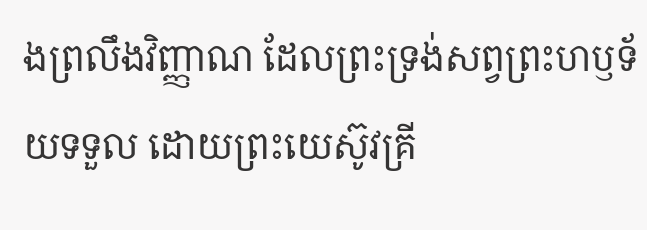ងព្រលឹងវិញ្ញាណ ដែលព្រះទ្រង់សព្វព្រះហឫទ័យទទួល ដោយព្រះយេស៊ូវគ្រី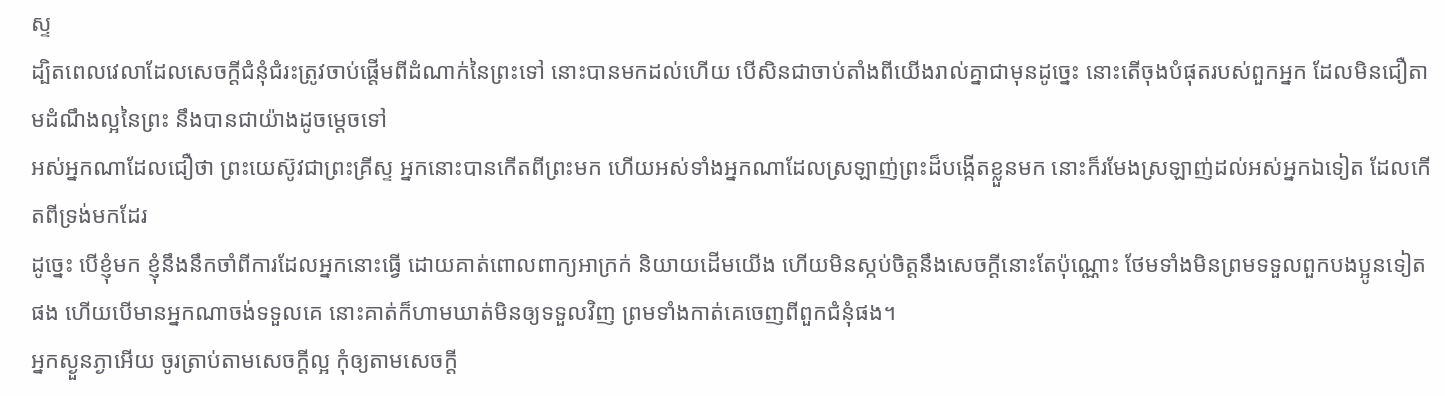ស្ទ
ដ្បិតពេលវេលាដែលសេចក្ដីជំនុំជំរះត្រូវចាប់ផ្តើមពីដំណាក់នៃព្រះទៅ នោះបានមកដល់ហើយ បើសិនជាចាប់តាំងពីយើងរាល់គ្នាជាមុនដូច្នេះ នោះតើចុងបំផុតរបស់ពួកអ្នក ដែលមិនជឿតាមដំណឹងល្អនៃព្រះ នឹងបានជាយ៉ាងដូចម្តេចទៅ
អស់អ្នកណាដែលជឿថា ព្រះយេស៊ូវជាព្រះគ្រីស្ទ អ្នកនោះបានកើតពីព្រះមក ហើយអស់ទាំងអ្នកណាដែលស្រឡាញ់ព្រះដ៏បង្កើតខ្លួនមក នោះក៏រមែងស្រឡាញ់ដល់អស់អ្នកឯទៀត ដែលកើតពីទ្រង់មកដែរ
ដូច្នេះ បើខ្ញុំមក ខ្ញុំនឹងនឹកចាំពីការដែលអ្នកនោះធ្វើ ដោយគាត់ពោលពាក្យអាក្រក់ និយាយដើមយើង ហើយមិនស្កប់ចិត្តនឹងសេចក្ដីនោះតែប៉ុណ្ណោះ ថែមទាំងមិនព្រមទទួលពួកបងប្អូនទៀតផង ហើយបើមានអ្នកណាចង់ទទួលគេ នោះគាត់ក៏ហាមឃាត់មិនឲ្យទទួលវិញ ព្រមទាំងកាត់គេចេញពីពួកជំនុំផង។
អ្នកស្ងួនភ្ងាអើយ ចូរត្រាប់តាមសេចក្ដីល្អ កុំឲ្យតាមសេចក្ដី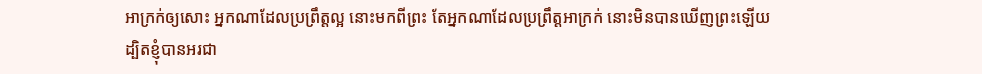អាក្រក់ឲ្យសោះ អ្នកណាដែលប្រព្រឹត្តល្អ នោះមកពីព្រះ តែអ្នកណាដែលប្រព្រឹត្តអាក្រក់ នោះមិនបានឃើញព្រះឡើយ
ដ្បិតខ្ញុំបានអរជា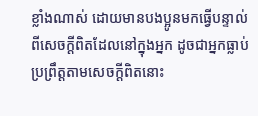ខ្លាំងណាស់ ដោយមានបងប្អូនមកធ្វើបន្ទាល់ ពីសេចក្ដីពិតដែលនៅក្នុងអ្នក ដូចជាអ្នកធ្លាប់ប្រព្រឹត្តតាមសេចក្ដីពិតនោះ